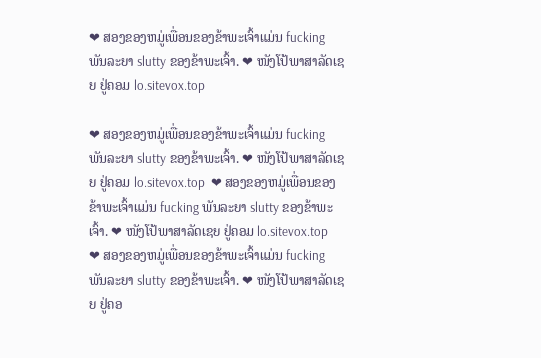❤ ສອງຂອງຫມູ່ເພື່ອນຂອງຂ້າພະເຈົ້າແມ່ນ fucking ພັນລະຍາ slutty ຂອງຂ້າພະເຈົ້າ. ❤ ໜັງໂປ້ພາສາລັດເຊຍ ຢູ່ຄອມ lo.sitevox.top

❤ ສອງຂອງຫມູ່ເພື່ອນຂອງຂ້າພະເຈົ້າແມ່ນ fucking ພັນລະຍາ slutty ຂອງຂ້າພະເຈົ້າ. ❤ ໜັງໂປ້ພາສາລັດເຊຍ ຢູ່ຄອມ lo.sitevox.top  ❤ ສອງຂອງຫມູ່ເພື່ອນຂອງຂ້າພະເຈົ້າແມ່ນ fucking ພັນລະຍາ slutty ຂອງຂ້າພະເຈົ້າ. ❤ ໜັງໂປ້ພາສາລັດເຊຍ ຢູ່ຄອມ lo.sitevox.top  ❤ ສອງຂອງຫມູ່ເພື່ອນຂອງຂ້າພະເຈົ້າແມ່ນ fucking ພັນລະຍາ slutty ຂອງຂ້າພະເຈົ້າ. ❤ ໜັງໂປ້ພາສາລັດເຊຍ ຢູ່ຄອ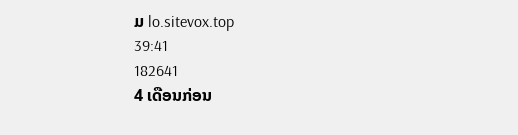ມ lo.sitevox.top
39:41
182641
4 ເດືອນກ່ອນ